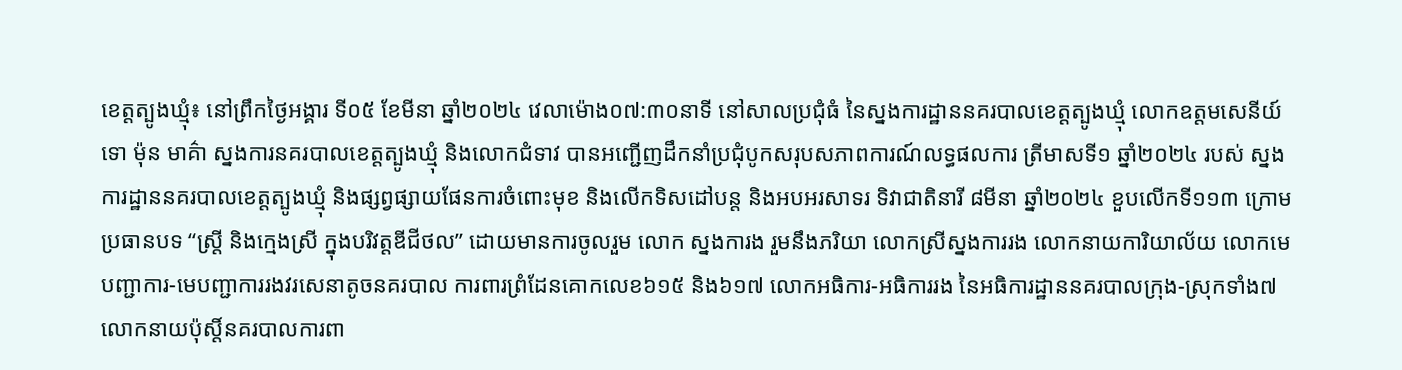ខេត្តត្បូងឃ្មុំ៖ នៅព្រឹកថ្ងៃអង្គារ ទី០៥ ខែមីនា ឆ្នាំ២០២៤ វេលាម៉ោង០៧:៣០នាទី នៅសាលប្រជុំធំ នៃស្នងការដ្ឋាននគរបាលខេត្តត្បូងឃ្មុំ លោកឧត្តមសេនីយ៍ទោ ម៉ុន មាគ៌ា ស្នងការនគរបាលខេត្តត្បូងឃ្មុំ និងលោកជំទាវ បានអញ្ជើញដឹកនាំប្រជុំបូកសរុបសភាពការណ៍លទ្ធផលការ ត្រីមាសទី១ ឆ្នាំ២០២៤ របស់ ស្នងការដ្ឋាននគរបាលខេត្តត្បូងឃ្មុំ និងផ្សព្វផ្សាយផែនការចំពោះមុខ និងលើកទិសដៅបន្ត និងអបអរសាទរ ទិវាជាតិនារី ៨មីនា ឆ្នាំ២០២៤ ខួបលើកទី១១៣ ក្រោមប្រធានបទ “ស្រ្តី និងក្មេងស្រី ក្នុងបរិវត្តឌីជីថល” ដោយមានការចូលរួម លោក ស្នងការង រួមនឹងភរិយា លោកស្រីស្នងការរង លោកនាយការិយាល័យ លោកមេបញ្ជាការ-មេបញ្ជាការរងវរសេនាតូចនគរបាល ការពារព្រំដែនគោកលេខ៦១៥ និង៦១៧ លោកអធិការ-អធិការរង នៃអធិការដ្ឋាននគរបាលក្រុង-ស្រុកទាំង៧ លោកនាយប៉ុស្តិ៍នគរបាលការពា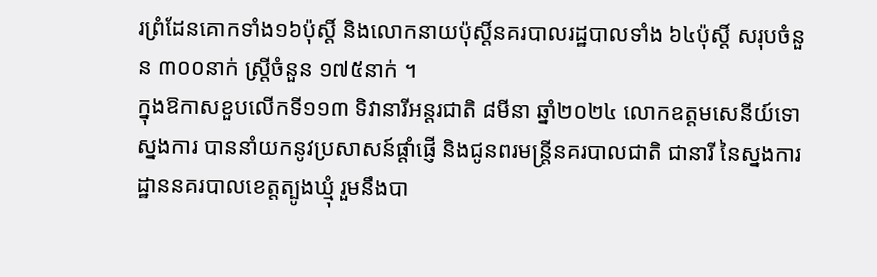រព្រំដែនគោកទាំង១៦ប៉ុស្តិ៍ និងលោកនាយប៉ុស្តិ៍នគរបាលរដ្ឋបាលទាំង ៦៤ប៉ុស្តិ៍ សរុបចំនួន ៣០០នាក់ ស្ត្រីចំនួន ១៧៥នាក់ ។
ក្នុងឱកាសខួបលើកទី១១៣ ទិវានារីអន្តរជាតិ ៨មីនា ឆ្នាំ២០២៤ លោកឧត្តមសេនីយ៍ទោស្នងការ បាននាំយកនូវប្រសាសន៍ផ្តាំផ្ញើ និងជូនពរមន្ដ្រីនគរបាលជាតិ ជានារី នៃស្នងការដ្ឋាននគរបាលខេត្តត្បូងឃ្មុំ រួមនឹងបា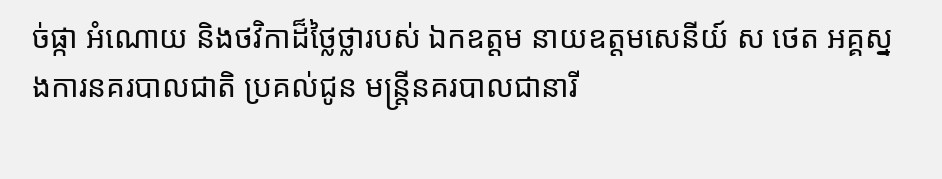ច់ផ្កា អំណោយ និងថវិកាដ៏ថ្លៃថ្លារបស់ ឯកឧត្តម នាយឧត្តមសេនីយ៍ ស ថេត អគ្គស្នងការនគរបាលជាតិ ប្រគល់ជូន មន្រ្តីនគរបាលជានារី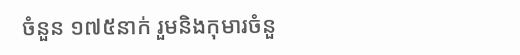ចំនួន ១៧៥នាក់ រួមនិងកុមារចំនួ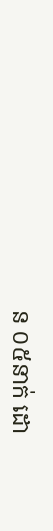ន ០៥នាក់ ដោ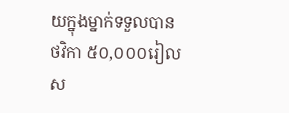យក្នុងម្នាក់ទទួលបានថវិកា ៥០,០០០រៀល ស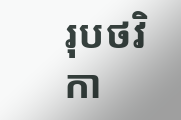រុបថវិកា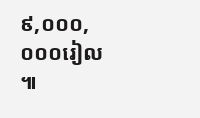៩,០០០,០០០រៀល ៕